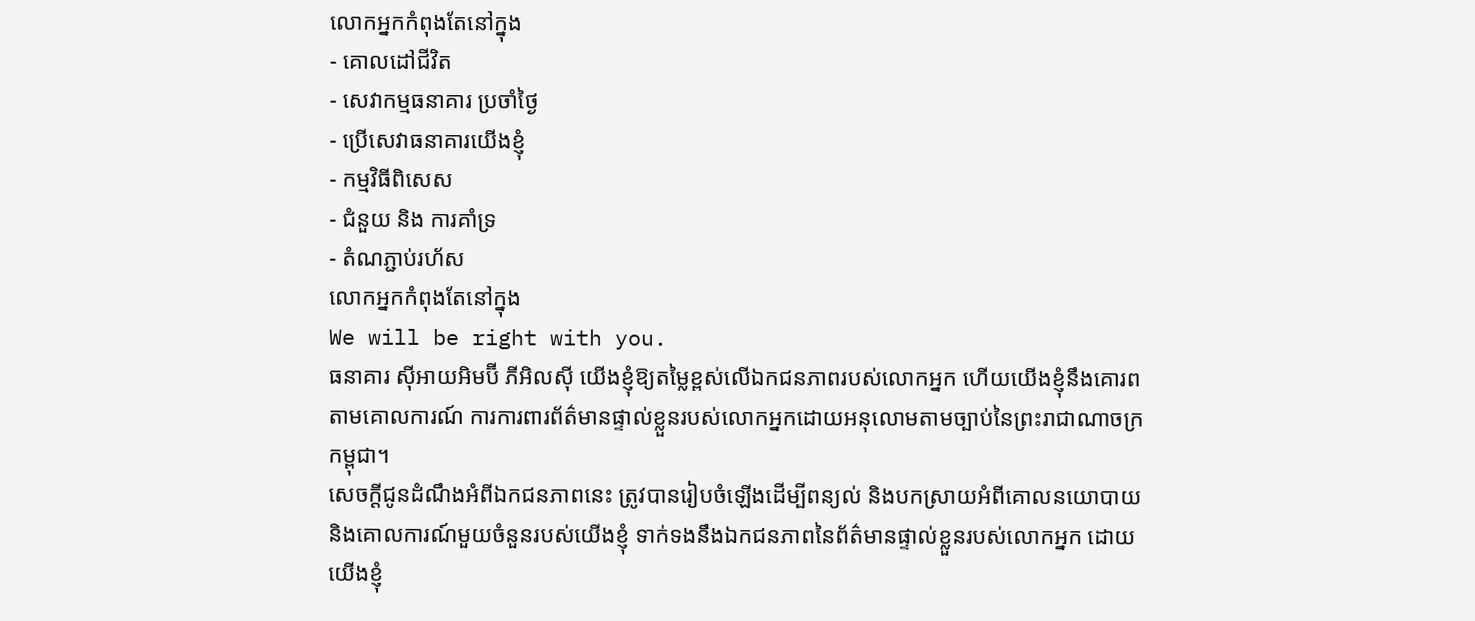លោកអ្នកកំពុងតែនៅក្នុង
- គោលដៅជីវិត
- សេវាកម្មធនាគារ ប្រចាំថ្ងៃ
- ប្រើសេវាធនាគារយើងខ្ញុំ
- កម្មវិធីពិសេស
- ជំនួយ និង ការគាំទ្រ
- តំណភ្ជាប់រហ័ស
លោកអ្នកកំពុងតែនៅក្នុង
We will be right with you.
ធនាគារ ស៊ីអាយអិមប៊ី ភីអិលស៊ី យើងខ្ញុំឱ្យតម្លៃខ្ពស់លើឯកជនភាពរបស់លោកអ្នក ហើយយើងខ្ញុំនឹងគោរពតាមគោលការណ៍ ការការពារព័ត៌មានផ្ទាល់ខ្លួនរបស់លោកអ្នកដោយអនុលោមតាមច្បាប់នៃព្រះរាជាណាចក្រកម្ពុជា។
សេចក្តីជូនដំណឹងអំពីឯកជនភាពនេះ ត្រូវបានរៀបចំឡើងដើម្បីពន្យល់ និងបកស្រាយអំពីគោលនយោបាយ និងគោលការណ៍មួយចំនួនរបស់យើងខ្ញុំ ទាក់ទងនឹងឯកជនភាពនៃព័ត៌មានផ្ទាល់ខ្លួនរបស់លោកអ្នក ដោយយើងខ្ញុំ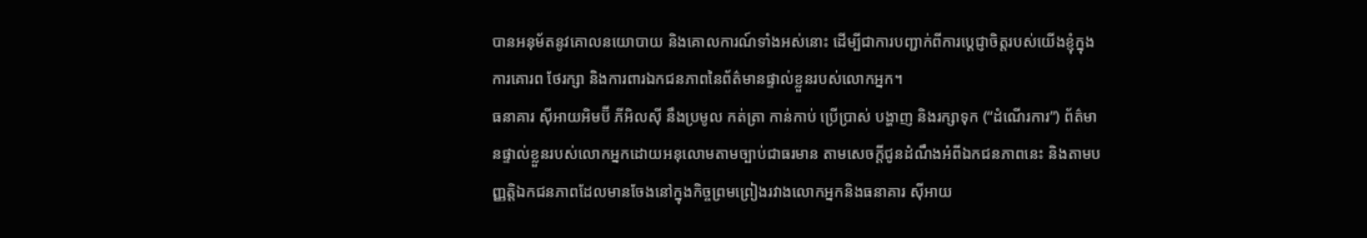បានអនុម័តនូវគោលនយោបាយ និងគោលការណ៍ទាំងអស់នោះ ដើម្បីជាការបញ្ជាក់ពីការប្តេជ្ញាចិត្តរបស់យើងខ្ញុំក្នុងការគោរព ថែរក្សា និងការពារឯកជនភាពនៃព័ត៌មានផ្ទាល់ខ្លួនរបស់លោកអ្នក។
ធនាគារ ស៊ីអាយអិមប៊ី ភីអិលស៊ី នឹងប្រមូល កត់ត្រា កាន់កាប់ ប្រើប្រាស់ បង្ហាញ និងរក្សាទុក (“ដំណើរការ”) ព័ត៌មានផ្ទាល់ខ្លួនរបស់លោកអ្នកដោយអនុលោមតាមច្បាប់ជាធរមាន តាមសេចក្តីជូនដំណឹងអំពីឯកជនភាពនេះ និងតាមបញ្ញត្តិឯកជនភាពដែលមានចែងនៅក្នុងកិច្ចព្រមព្រៀងរវាងលោកអ្នកនិងធនាគារ ស៊ីអាយ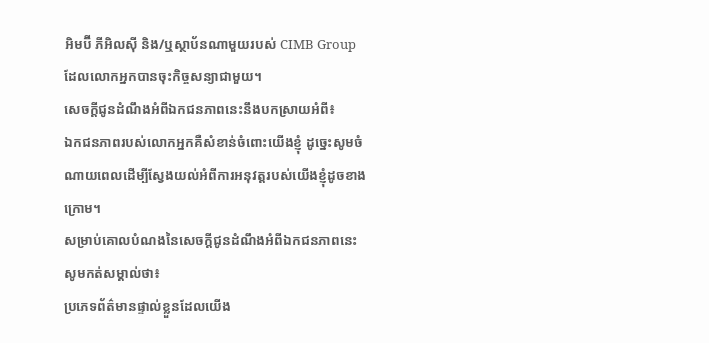អិមប៊ី ភីអិលស៊ី និង/ឬស្ថាប័នណាមួយរបស់ CIMB Group ដែលលោកអ្នកបានចុះកិច្ចសន្យាជាមួយ។
សេចក្តីជូនដំណឹងអំពីឯកជនភាពនេះនឹងបកស្រាយអំពី៖
ឯកជនភាពរបស់លោកអ្នកគឺសំខាន់ចំពោះយើងខ្ញុំ ដូច្នេះសូមចំណាយពេលដើម្បីស្វែងយល់អំពីការអនុវត្តរបស់យើងខ្ញុំដូចខាងក្រោម។
សម្រាប់គោលបំណងនៃសេចក្តីជូនដំណឹងអំពីឯកជនភាពនេះ សូមកត់សម្គាល់ថា៖
ប្រភេទព័ត៌មានផ្ទាល់ខ្លួនដែលយើង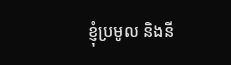ខ្ញុំប្រមូល និងនី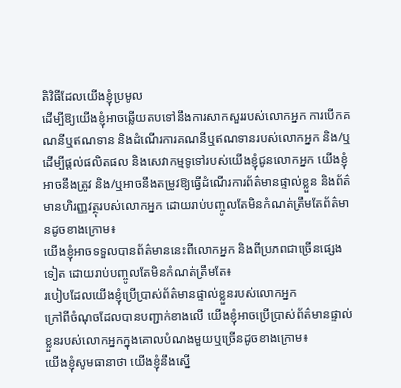តិវិធីដែលយើងខ្ញុំប្រមូល
ដើម្បីឱ្យយើងខ្ញុំអាចឆ្លើយតបទៅនឹងការសាកសួររបស់លោកអ្នក ការបើកគណនីឬឥណទាន និងដំណើរការគណនីឬឥណទានរបស់លោកអ្នក និង/ឬដើម្បីផ្តល់ផលិតផល និងសេវាកម្មទូទៅរបស់យើងខ្ញុំជូនលោកអ្នក យើងខ្ញុំអាចនឹងត្រូវ និង/ឬអាចនឹងតម្រូវឱ្យធ្វើដំណើរការព័ត៌មានផ្ទាល់ខ្លួន និងព័ត៌មានហិរញ្ញវត្ថុរបស់លោកអ្នក ដោយរាប់បញ្ចូលតែមិនកំណត់ត្រឹមតែព័ត៌មានដូចខាងក្រោម៖
យើងខ្ញុំអាចទទួលបានព័ត៌មាននេះពីលោកអ្នក និងពីប្រភពជាច្រើនផ្សេងទៀត ដោយរាប់បញ្ចូលតែមិនកំណត់ត្រឹមតែ៖
របៀបដែលយើងខ្ញុំប្រើប្រាស់ព័ត៌មានផ្ទាល់ខ្លួនរបស់លោកអ្នក
ក្រៅពីចំណុចដែលបានបញ្ជាក់ខាងលើ យើងខ្ញុំអាចប្រើប្រាស់ព័ត៌មានផ្ទាល់ខ្លួនរបស់លោកអ្នកក្នុងគោលបំណងមួយឬច្រើនដូចខាងក្រោម៖
យើងខ្ញុំសូមធានាថា យើងខ្ញុំនឹងស្នើ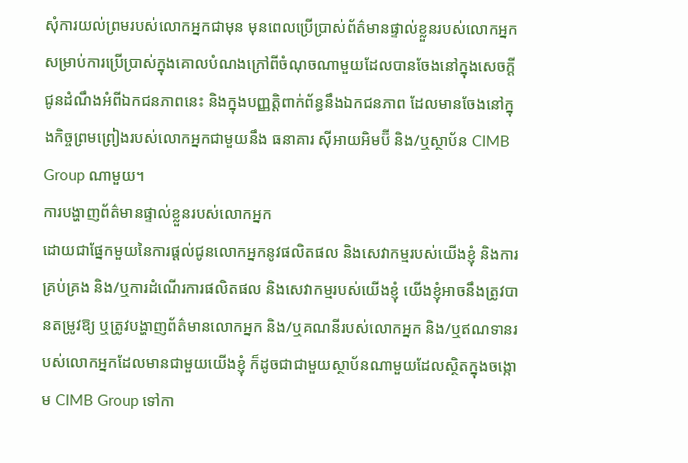សុំការយល់ព្រមរបស់លោកអ្នកជាមុន មុនពេលប្រើប្រាស់ព័ត៌មានផ្ទាល់ខ្លួនរបស់លោកអ្នក សម្រាប់ការប្រើប្រាស់ក្នុងគោលបំណងក្រៅពីចំណុចណាមួយដែលបានចែងនៅក្នុងសេចក្តីជូនដំណឹងអំពីឯកជនភាពនេះ និងក្នុងបញ្ញត្តិពាក់ព័ន្ធនឹងឯកជនភាព ដែលមានចែងនៅក្នុងកិច្ចព្រមព្រៀងរបស់លោកអ្នកជាមួយនឹង ធនាគារ ស៊ីអាយអិមប៊ី និង/ឬស្ថាប័ន CIMB Group ណាមួយ។
ការបង្ហាញព័ត៌មានផ្ទាល់ខ្លួនរបស់លោកអ្នក
ដោយជាផ្នែកមួយនៃការផ្តល់ជូនលោកអ្នកនូវផលិតផល និងសេវាកម្មរបស់យើងខ្ញុំ និងការគ្រប់គ្រង និង/ឬការដំណើរការផលិតផល និងសេវាកម្មរបស់យើងខ្ញុំ យើងខ្ញុំអាចនឹងត្រូវបានតម្រូវឱ្យ ឬត្រូវបង្ហាញព័ត៌មានលោកអ្នក និង/ឬគណនីរបស់លោកអ្នក និង/ឬឥណទានរបស់លោកអ្នកដែលមានជាមួយយើងខ្ញុំ ក៏ដូចជាជាមួយស្ថាប័នណាមួយដែលស្ថិតក្នុងចង្កោម CIMB Group ទៅកា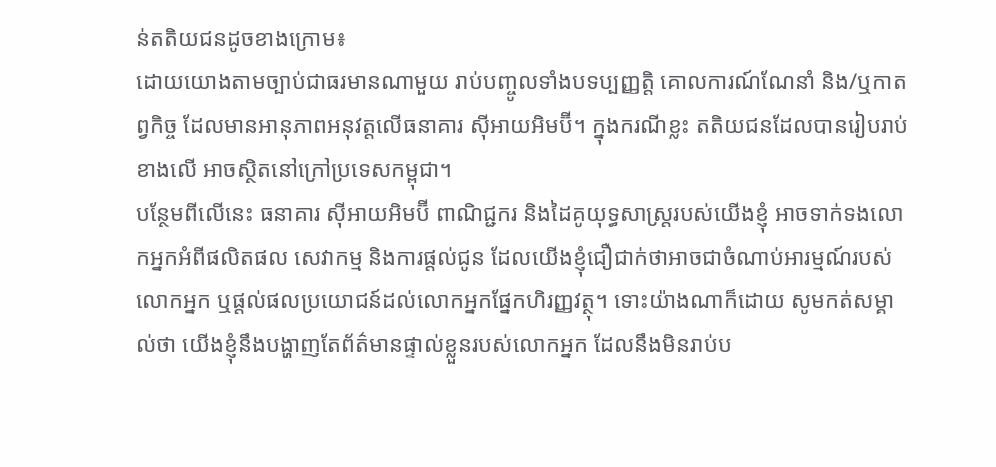ន់តតិយជនដូចខាងក្រោម៖
ដោយយោងតាមច្បាប់ជាធរមានណាមួយ រាប់បញ្ចូលទាំងបទប្បញ្ញត្តិ គោលការណ៍ណែនាំ និង/ឬកាតព្វកិច្ច ដែលមានអានុភាពអនុវត្តលើធនាគារ ស៊ីអាយអិមប៊ី។ ក្នុងករណីខ្លះ តតិយជនដែលបានរៀបរាប់ខាងលើ អាចស្ថិតនៅក្រៅប្រទេសកម្ពុជា។
បន្ថែមពីលើនេះ ធនាគារ ស៊ីអាយអិមប៊ី ពាណិជ្ជករ និងដៃគូយុទ្ធសាស្ត្ររបស់យើងខ្ញុំ អាចទាក់ទងលោកអ្នកអំពីផលិតផល សេវាកម្ម និងការផ្តល់ជូន ដែលយើងខ្ញុំជឿជាក់ថាអាចជាចំណាប់អារម្មណ៍របស់លោកអ្នក ឬផ្តល់ផលប្រយោជន៍ដល់លោកអ្នកផ្នែកហិរញ្ញវត្ថុ។ ទោះយ៉ាងណាក៏ដោយ សូមកត់សម្គាល់ថា យើងខ្ញុំនឹងបង្ហាញតែព័ត៌មានផ្ទាល់ខ្លួនរបស់លោកអ្នក ដែលនឹងមិនរាប់ប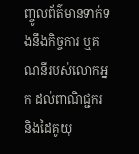ញ្ចូលព័ត៌មានទាក់ទងនឹងកិច្ចការ ឬគណនីរបស់លោកអ្នក ដល់ពាណិជ្ជករ និងដៃគូយុ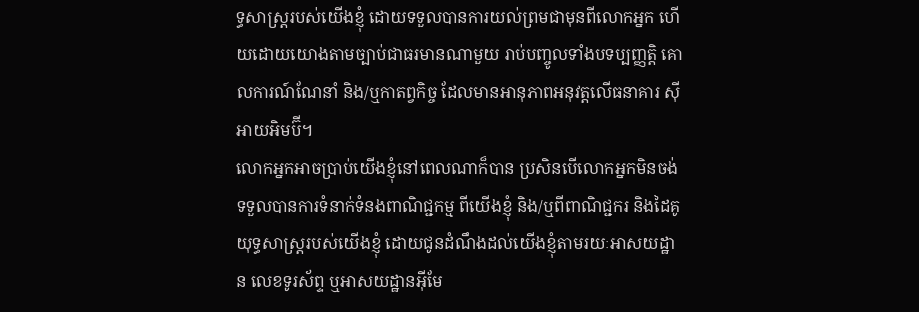ទ្ធសាស្ត្ររបស់យើងខ្ញុំ ដោយទទួលបានការយល់ព្រមជាមុនពីលោកអ្នក ហើយដោយយោងតាមច្បាប់ជាធរមានណាមួយ រាប់បញ្ចូលទាំងបទប្បញ្ញត្តិ គោលការណ៍ណែនាំ និង/ឬកាតព្វកិច្ច ដែលមានអានុភាពអនុវត្តលើធនាគារ ស៊ីអាយអិមប៊ី។
លោកអ្នកអាចប្រាប់យើងខ្ញុំនៅពេលណាក៏បាន ប្រសិនបើលោកអ្នកមិនចង់ទទួលបានការទំនាក់ទំនងពាណិជ្ជកម្ម ពីយើងខ្ញុំ និង/ឬពីពាណិជ្ជករ និងដៃគូយុទ្ធសាស្ត្ររបស់យើងខ្ញុំ ដោយជូនដំណឹងដល់យើងខ្ញុំតាមរយៈអាសយដ្ឋាន លេខទូរស័ព្ទ ឬអាសយដ្ឋានអ៊ីមែ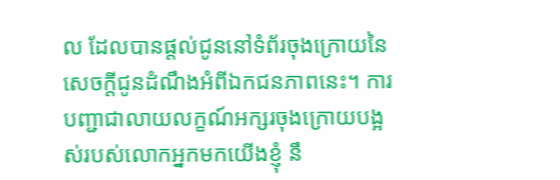ល ដែលបានផ្តល់ជូននៅទំព័រចុងក្រោយនៃសេចក្តីជូនដំណឹងអំពីឯកជនភាពនេះ។ ការបញ្ជាជាលាយលក្ខណ៍អក្សរចុងក្រោយបង្អស់របស់លោកអ្នកមកយើងខ្ញុំ នឹ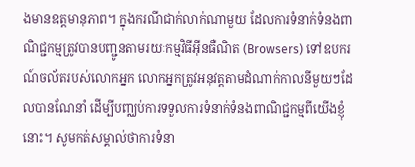ងមានឧត្តមានុភាព។ ក្នុងករណីជាក់លាក់ណាមួយ ដែលការទំនាក់ទំនងពាណិជ្ជកម្មត្រូវបានបញ្ជូនតាមរយៈកម្មវិធីអ៊ីនធឺណិត (Browsers) ទៅឧបករណ៍ចល័តរបស់លោកអ្នក លោកអ្នកត្រូវអនុវត្តតាមដំណាក់កាលនីមួយៗដែលបានណែនាំ ដើម្បីបញ្ឈប់ការទទួលការទំនាក់ទំនងពាណិជ្ជកម្មពីយើងខ្ញុំនោះ។ សូមកត់សម្គាល់ថាការទំនា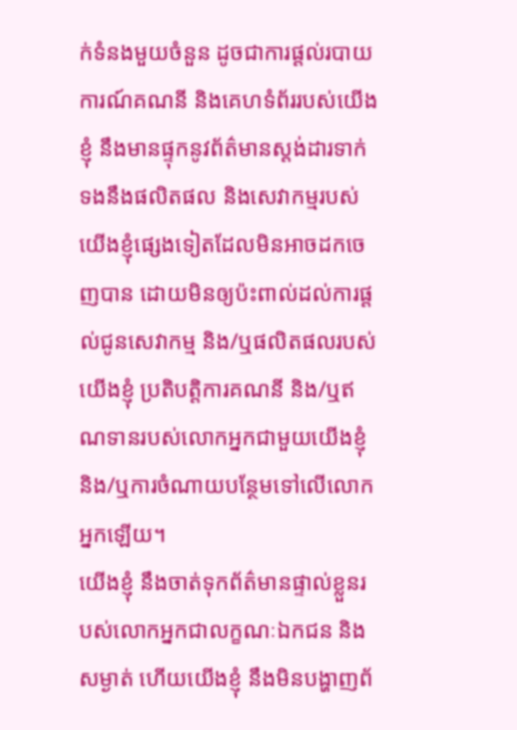ក់ទំនងមួយចំនួន ដូចជាការផ្តល់របាយការណ៍គណនី និងគេហទំព័ររបស់យើងខ្ញុំ នឹងមានផ្ទុកនូវព័ត៌មានស្តង់ដារទាក់ទងនឹងផលិតផល និងសេវាកម្មរបស់យើងខ្ញុំផ្សេងទៀតដែលមិនអាចដកចេញបាន ដោយមិនឲ្យប៉ះពាល់ដល់ការផ្តល់ជូនសេវាកម្ម និង/ឬផលិតផលរបស់យើងខ្ញុំ ប្រតិបត្តិការគណនី និង/ឬឥណទានរបស់លោកអ្នកជាមួយយើងខ្ញុំ និង/ឬការចំណាយបន្ថែមទៅលើលោកអ្នកឡើយ។
យើងខ្ញុំ នឹងចាត់ទុកព័ត៌មានផ្ទាល់ខ្លួនរបស់លោកអ្នកជាលក្ខណៈឯកជន និងសម្ងាត់ ហើយយើងខ្ញុំ នឹងមិនបង្ហាញព័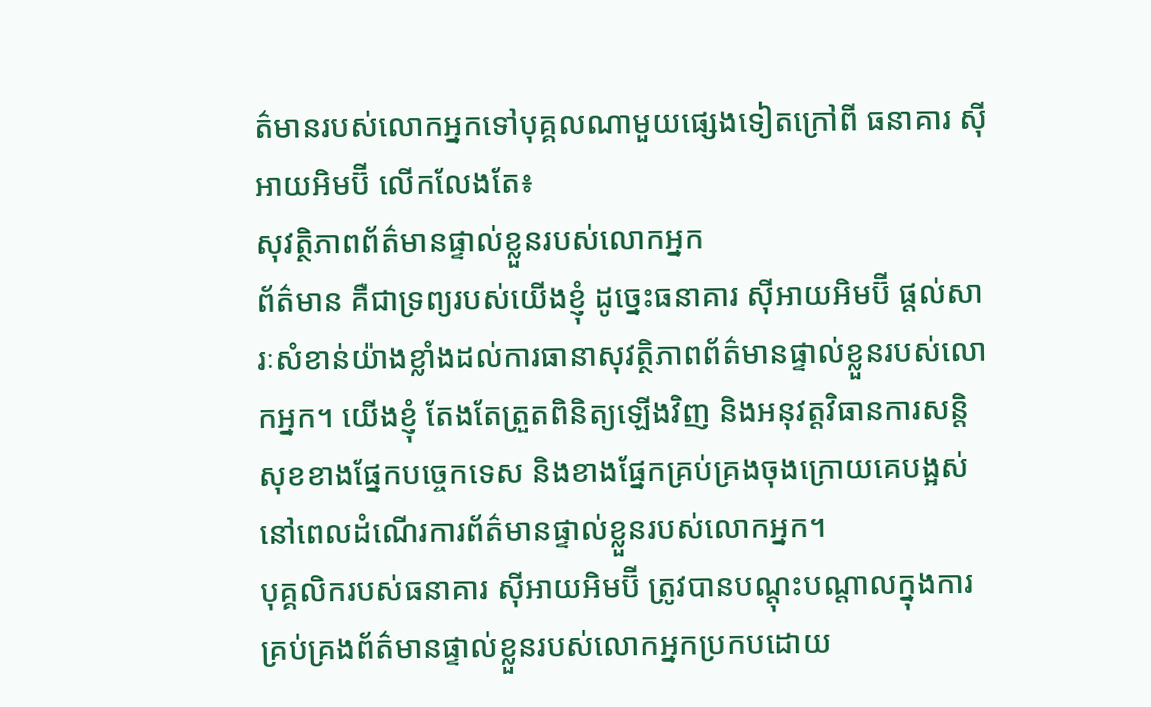ត៌មានរបស់លោកអ្នកទៅបុគ្គលណាមួយផ្សេងទៀតក្រៅពី ធនាគារ ស៊ីអាយអិមប៊ី លើកលែងតែ៖
សុវត្ថិភាពព័ត៌មានផ្ទាល់ខ្លួនរបស់លោកអ្នក
ព័ត៌មាន គឺជាទ្រព្យរបស់យើងខ្ញុំ ដូច្នេះធនាគារ ស៊ីអាយអិមប៊ី ផ្តល់សារៈសំខាន់យ៉ាងខ្លាំងដល់ការធានាសុវត្ថិភាពព័ត៌មានផ្ទាល់ខ្លួនរបស់លោកអ្នក។ យើងខ្ញុំ តែងតែត្រួតពិនិត្យឡើងវិញ និងអនុវត្តវិធានការសន្តិសុខខាងផ្នែកបច្ចេកទេស និងខាងផ្នែកគ្រប់គ្រងចុងក្រោយគេបង្អស់ នៅពេលដំណើរការព័ត៌មានផ្ទាល់ខ្លួនរបស់លោកអ្នក។
បុគ្គលិករបស់ធនាគារ ស៊ីអាយអិមប៊ី ត្រូវបានបណ្តុះបណ្តាលក្នុងការគ្រប់គ្រងព័ត៌មានផ្ទាល់ខ្លួនរបស់លោកអ្នកប្រកបដោយ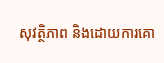សុវត្ថិភាព និងដោយការគោ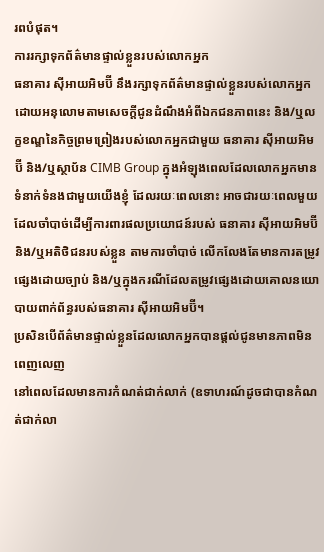រពបំផុត។
ការរក្សាទុកព័ត៌មានផ្ទាល់ខ្លួនរបស់លោកអ្នក
ធនាគារ ស៊ីអាយអិមប៊ី នឹងរក្សាទុកព័ត៌មានផ្ទាល់ខ្លួនរបស់លោកអ្នកដោយអនុលោមតាមសេចក្តីជូនដំណឹងអំពីឯកជនភាពនេះ និង/ឬលក្ខខណ្ឌនៃកិច្ចព្រមព្រៀងរបស់លោកអ្នកជាមួយ ធនាគារ ស៊ីអាយអិមប៊ី និង/ឬស្ថាប័ន CIMB Group ក្នុងអំឡុងពេលដែលលោកអ្នកមានទំនាក់ទំនងជាមួយយើងខ្ញុំ ដែលរយៈពេលនោះ អាចជារយៈពេលមួយដែលចាំបាច់ដើម្បីការពារផលប្រយោជន៍របស់ ធនាគារ ស៊ីអាយអិមប៊ី និង/ឬអតិថិជនរបស់ខ្លួន តាមការចាំបាច់ លើកលែងតែមានការតម្រូវផ្សេងដោយច្បាប់ និង/ឬក្នុងករណីដែលតម្រូវផ្សេងដោយគោលនយោបាយពាក់ព័ន្ធរបស់ធនាគារ ស៊ីអាយអិមប៊ី។
ប្រសិនបើព័ត៌មានផ្ទាល់ខ្លួនដែលលោកអ្នកបានផ្តល់ជូនមានភាពមិនពេញលេញ
នៅពេលដែលមានការកំណត់ជាក់លាក់ (ឧទាហរណ៍ដូចជាបានកំណត់ជាក់លា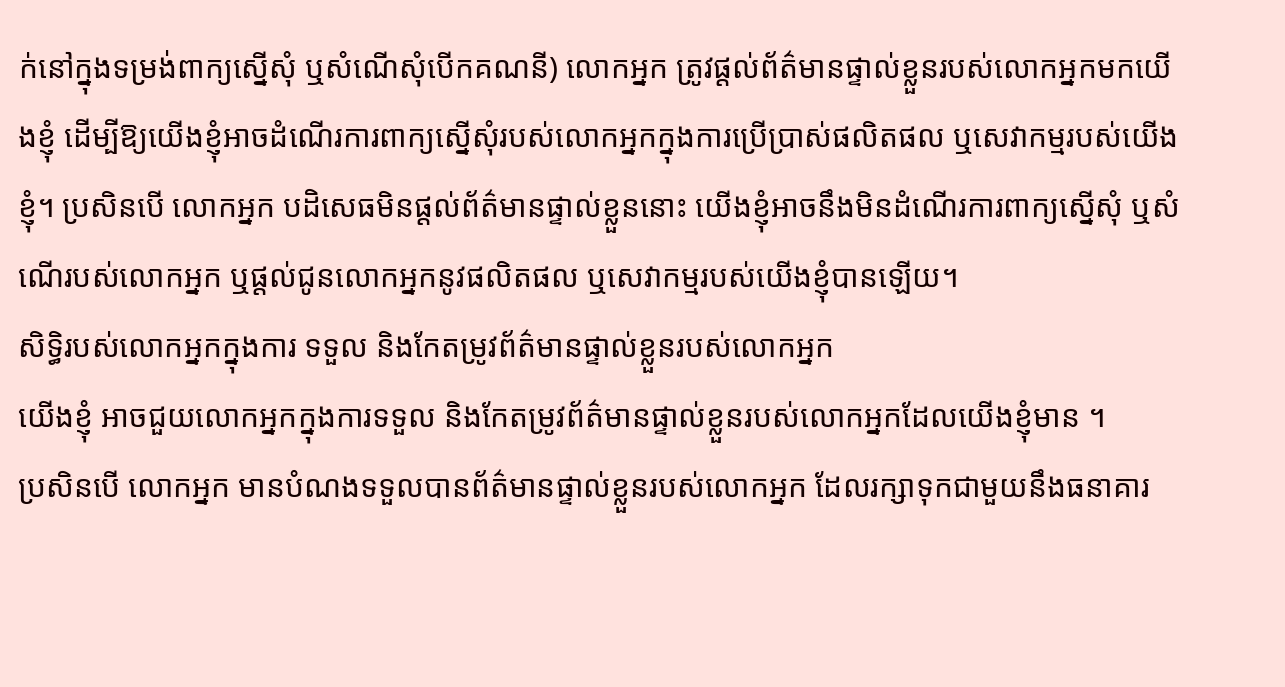ក់នៅក្នុងទម្រង់ពាក្យស្នើសុំ ឬសំណើសុំបើកគណនី) លោកអ្នក ត្រូវផ្តល់ព័ត៌មានផ្ទាល់ខ្លួនរបស់លោកអ្នកមកយើងខ្ញុំ ដើម្បីឱ្យយើងខ្ញុំអាចដំណើរការពាក្យស្នើសុំរបស់លោកអ្នកក្នុងការប្រើប្រាស់ផលិតផល ឬសេវាកម្មរបស់យើងខ្ញុំ។ ប្រសិនបើ លោកអ្នក បដិសេធមិនផ្តល់ព័ត៌មានផ្ទាល់ខ្លួននោះ យើងខ្ញុំអាចនឹងមិនដំណើរការពាក្យស្នើសុំ ឬសំណើរបស់លោកអ្នក ឬផ្តល់ជូនលោកអ្នកនូវផលិតផល ឬសេវាកម្មរបស់យើងខ្ញុំបានឡើយ។
សិទ្ធិរបស់លោកអ្នកក្នុងការ ទទួល និងកែតម្រូវព័ត៌មានផ្ទាល់ខ្លួនរបស់លោកអ្នក
យើងខ្ញុំ អាចជួយលោកអ្នកក្នុងការទទួល និងកែតម្រូវព័ត៌មានផ្ទាល់ខ្លួនរបស់លោកអ្នកដែលយើងខ្ញុំមាន ។
ប្រសិនបើ លោកអ្នក មានបំណងទទួលបានព័ត៌មានផ្ទាល់ខ្លួនរបស់លោកអ្នក ដែលរក្សាទុកជាមួយនឹងធនាគារ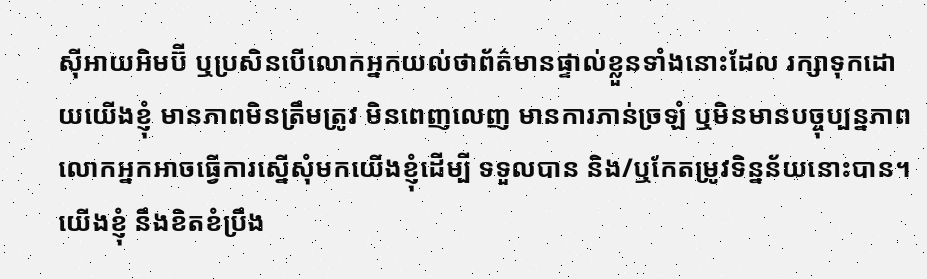ស៊ីអាយអិមប៊ី ឬប្រសិនបើលោកអ្នកយល់ថាព័ត៌មានផ្ទាល់ខ្លួនទាំងនោះដែល រក្សាទុកដោយយើងខ្ញុំ មានភាពមិនត្រឹមត្រូវ មិនពេញលេញ មានការភាន់ច្រឡំ ឬមិនមានបច្ចុប្បន្នភាព លោកអ្នកអាចធ្វើការស្នើសុំមកយើងខ្ញុំដើម្បី ទទួលបាន និង/ឬកែតម្រូវទិន្នន័យនោះបាន។
យើងខ្ញុំ នឹងខិតខំប្រឹង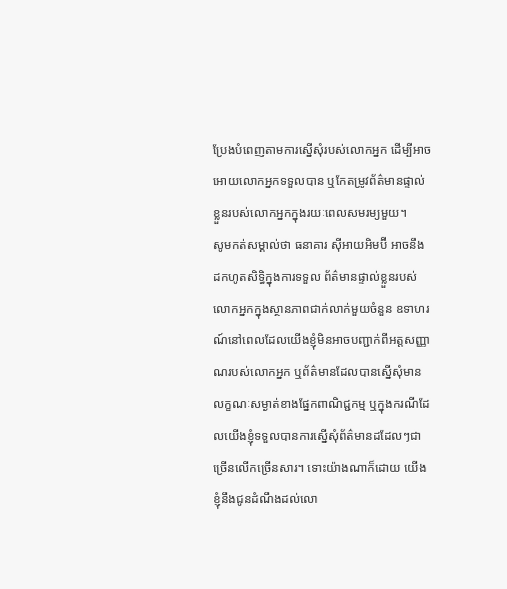ប្រែងបំពេញតាមការស្នើសុំរបស់លោកអ្នក ដើម្បីអាចអោយលោកអ្នកទទួលបាន ឬកែតម្រូវព័ត៌មានផ្ទាល់ខ្លួនរបស់លោកអ្នកក្នុងរយៈពេលសមរម្យមួយ។
សូមកត់សម្គាល់ថា ធនាគារ ស៊ីអាយអិមប៊ី អាចនឹងដកហូតសិទ្ធិក្នុងការទទួល ព័ត៌មានផ្ទាល់ខ្លួនរបស់លោកអ្នកក្នុងស្ថានភាពជាក់លាក់មួយចំនួន ឧទាហរណ៍នៅពេលដែលយើងខ្ញុំមិនអាចបញ្ជាក់ពីអត្តសញ្ញាណរបស់លោកអ្នក ឬព័ត៌មានដែលបានស្នើសុំមានលក្ខណៈសម្ងាត់ខាងផ្នែកពាណិជ្ជកម្ម ឬក្នុងករណីដែលយើងខ្ញុំទទួលបានការស្នើសុំព័ត៌មានដដែលៗជាច្រើនលើកច្រើនសារ។ ទោះយ៉ាងណាក៏ដោយ យើងខ្ញុំនឹងជូនដំណឹងដល់លោ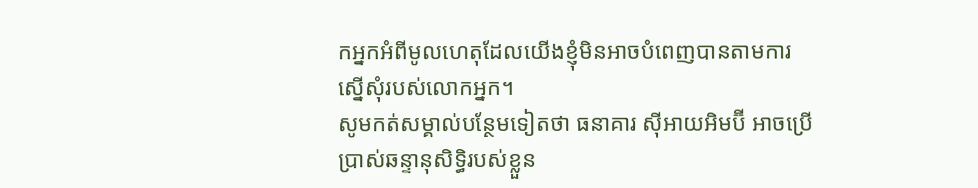កអ្នកអំពីមូលហេតុដែលយើងខ្ញុំមិនអាចបំពេញបានតាមការស្នើសុំរបស់លោកអ្នក។
សូមកត់សម្គាល់បន្ថែមទៀតថា ធនាគារ ស៊ីអាយអិមប៊ី អាចប្រើប្រាស់ឆន្ទានុសិទ្ធិរបស់ខ្លួន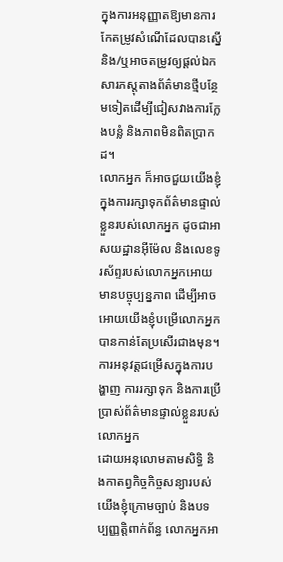ក្នុងការអនុញ្ញាតឱ្យមានការកែតម្រូវសំណើដែលបានស្នើ និង/ឬអាចតម្រូវឲ្យផ្តល់ឯកសារភស្តុតាងព័ត៌មានថ្មីបន្ថែមទៀតដើម្បីជៀសវាងការក្លែងបន្លំ និងភាពមិនពិតប្រាកដ។
លោកអ្នក ក៏អាចជួយយើងខ្ញុំក្នុងការរក្សាទុកព័ត៌មានផ្ទាល់ខ្លួនរបស់លោកអ្នក ដូចជាអាសយដ្ឋានអ៊ីម៉ែល និងលេខទូរស័ព្ទរបស់លោកអ្នកអោយមានបច្ចុប្បន្នភាព ដើម្បីអាចអោយយើងខ្ញុំបម្រើលោកអ្នកបានកាន់តែប្រសើរជាងមុន។
ការអនុវត្តជម្រើសក្នុងការបង្ហាញ ការរក្សាទុក និងការប្រើប្រាស់ព័ត៌មានផ្ទាល់ខ្លួនរបស់លោកអ្នក
ដោយអនុលោមតាមសិទ្ធិ និងកាតព្វកិច្ចកិច្ចសន្យារបស់យើងខ្ញុំក្រោមច្បាប់ និងបទប្បញ្ញត្តិពាក់ព័ន្ធ លោកអ្នកអា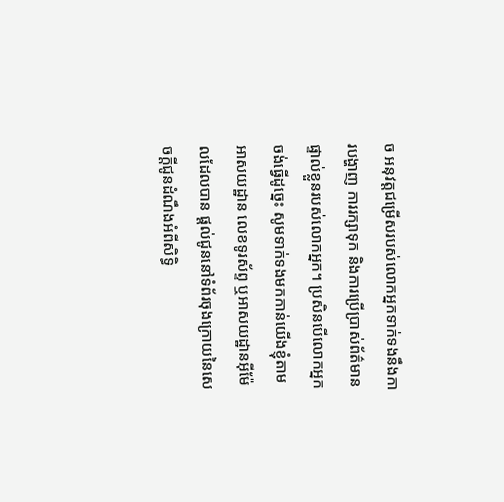ច អនុវត្តជម្រើសរបស់លោកអ្នកទាក់ទងនឹងការបង្ហាញ ការរក្សាទុក និងការប្រើប្រាស់ព័ត៌មានផ្ទាល់ខ្លួនរបស់លោកអ្នក។ ប្រសិនបើលោកអ្នកចង់ធ្វើដូច្នេះ សូមទាក់ទងមកកាន់យើងខ្ញុំតាមអាសយដ្ឋាន លេខទូរស័ព្ទ ឬអាសយដ្ឋានអ៊ីម៉ែលដែលបាន ផ្តល់ជូននៅទំព័រចុងក្រោយនៃសេចក្តីជូនដំណឹងអំពីសិទ្ធិ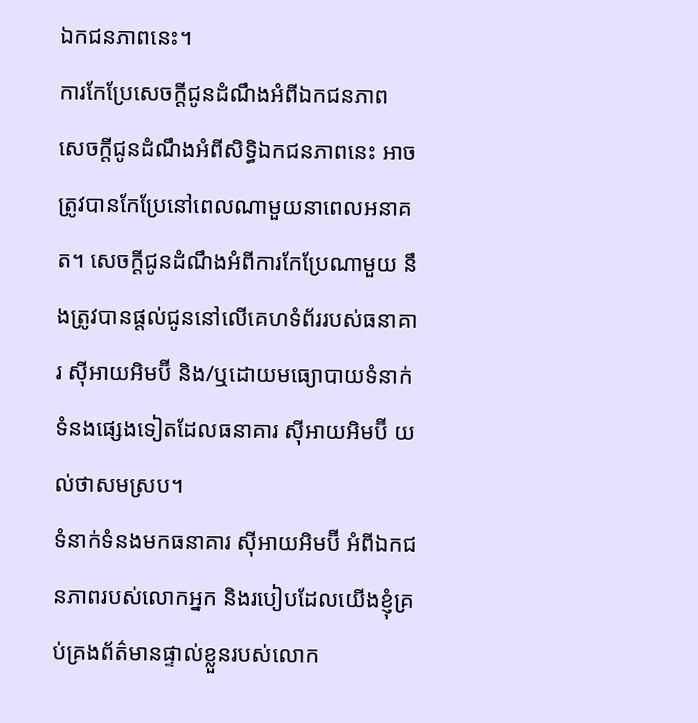ឯកជនភាពនេះ។
ការកែប្រែសេចក្តីជូនដំណឹងអំពីឯកជនភាព
សេចក្តីជូនដំណឹងអំពីសិទ្ធិឯកជនភាពនេះ អាចត្រូវបានកែប្រែនៅពេលណាមួយនាពេលអនាគត។ សេចក្តីជូនដំណឹងអំពីការកែប្រែណាមួយ នឹងត្រូវបានផ្តល់ជូននៅលើគេហទំព័ររបស់ធនាគារ ស៊ីអាយអិមប៊ី និង/ឬដោយមធ្យោបាយទំនាក់ទំនងផ្សេងទៀតដែលធនាគារ ស៊ីអាយអិមប៊ី យល់ថាសមស្រប។
ទំនាក់ទំនងមកធនាគារ ស៊ីអាយអិមប៊ី អំពីឯកជនភាពរបស់លោកអ្នក និងរបៀបដែលយើងខ្ញុំគ្រប់គ្រងព័ត៌មានផ្ទាល់ខ្លួនរបស់លោក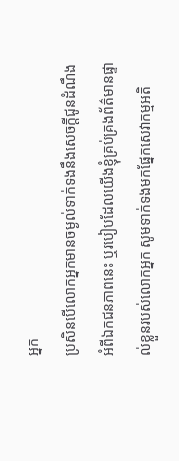អ្នក
ប្រសិនបើលោកអ្នកមានចម្ងល់ទាក់ទងនឹងសេចក្តីជូនដំណឹងអំពីឯកជនភាពនេះ ឬរបៀបដែលយើងខ្ញុំគ្រប់គ្រងព័ត៌មានផ្ទាល់ខ្លួនរបស់លោកអ្នក សូមទាក់ទងមកផ្នែកសេវាកម្មអតិ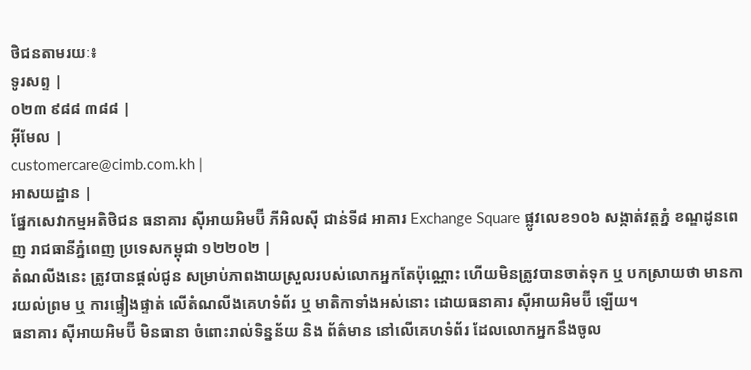ថិជនតាមរយៈ៖
ទូរសព្ទ |
០២៣ ៩៨៨ ៣៨៨ |
អ៊ីមែល |
customercare@cimb.com.kh |
អាសយដ្ឋាន |
ផ្នែកសេវាកម្មអតិថិជន ធនាគារ ស៊ីអាយអិមប៊ី ភីអិលស៊ី ជាន់ទី៨ អាគារ Exchange Square ផ្លូវលេខ១០៦ សង្កាត់វត្តភ្នំ ខណ្ឌដូនពេញ រាជធានីភ្នំពេញ ប្រទេសកម្ពុជា ១២២០២ |
តំណលីងនេះ ត្រូវបានផ្តល់ជូន សម្រាប់ភាពងាយស្រួលរបស់លោកអ្នកតែប៉ុណ្ណោះ ហើយមិនត្រូវបានចាត់ទុក ឬ បកស្រាយថា មានការយល់ព្រម ឬ ការផ្ទៀងផ្ទាត់ លើតំណលីងគេហទំព័រ ឬ មាតិកាទាំងអស់នោះ ដោយធនាគារ ស៊ីអាយអិមប៊ី ឡើយ។
ធនាគារ ស៊ីអាយអិមប៊ី មិនធានា ចំពោះរាល់ទិន្នន័យ និង ព័ត៌មាន នៅលើគេហទំព័រ ដែលលោកអ្នកនឹងចូល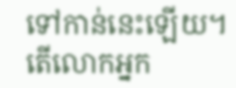ទៅកាន់នេះឡើយ។
តើលោកអ្នក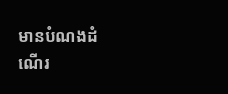មានបំណងដំណើរ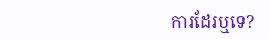ការដែរឬទេ?